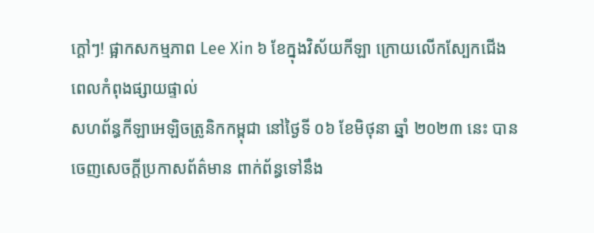ក្ដៅៗ! ផ្អាកសកម្មភាព Lee Xin ៦ ខែក្នុងវិស័យកីឡា ក្រោយលើកស្បែកជើងពេលកំពុងផ្សាយផ្ទាល់
សហព័ន្ធកីឡាអេឡិចត្រូនិកកម្ពុជា នៅថ្ងៃទី ០៦ ខែមិថុនា ឆ្នាំ ២០២៣ នេះ បានចេញសេចក្តីប្រកាសព័ត៌មាន ពាក់ព័ន្ធទៅនឹង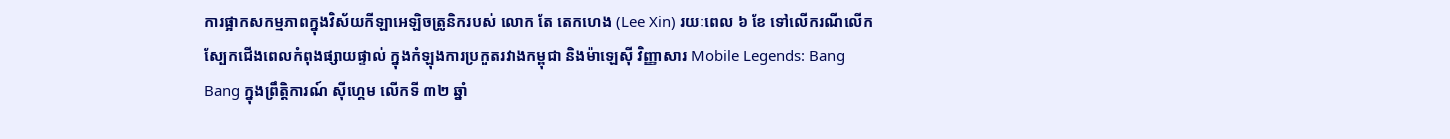ការផ្អាកសកម្មភាពក្នុងវិស័យកីឡាអេឡិចត្រូនិករបស់ លោក តែ តេកហេង (Lee Xin) រយៈពេល ៦ ខែ ទៅលើករណីលើកស្បែកជើងពេលកំពុងផ្សាយផ្ទាល់ ក្នុងកំឡុងការប្រកួតរវាងកម្ពុជា និងម៉ាឡេស៊ី វិញ្ញាសារ Mobile Legends: Bang Bang ក្នុងព្រឹត្តិការណ៍ ស៊ីហ្គេម លើកទី ៣២ ឆ្នាំ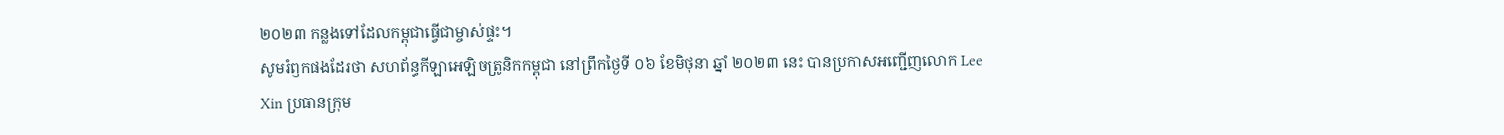២០២៣ កន្លងទៅដែលកម្ពុជាធ្វើជាម្ចាស់ផ្ទះ។
សូមរំឭកផងដែរថា សហព័ន្ធកីឡាអេឡិចត្រូនិកកម្ពុជា នៅព្រឹកថ្ងៃទី ០៦ ខែមិថុនា ឆ្នាំ ២០២៣ នេះ បានប្រកាសអញ្ជើញលោក Lee Xin ប្រធានក្រុម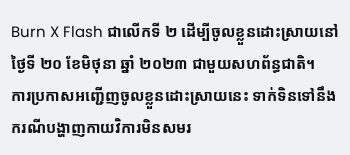Burn X Flash ជាលើកទី ២ ដើម្បីចូលខ្លួនដោះស្រាយនៅថ្ងៃទី ២០ ខែមិថុនា ឆ្នាំ ២០២៣ ជាមួយសហព័ន្ធជាតិ។
ការប្រកាសអញ្ជើញចូលខ្លួនដោះស្រាយនេះ ទាក់ទិនទៅនឹងករណីបង្ហាញកាយវិការមិនសមរ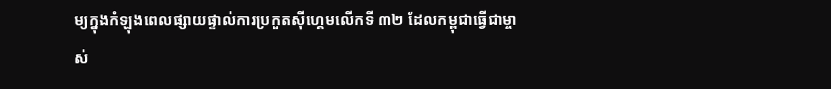ម្យក្នុងកំឡុងពេលផ្សាយផ្ទាល់ការប្រកួតស៊ីហ្គេមលើកទី ៣២ ដែលកម្ពុជាធ្វើជាម្ចាស់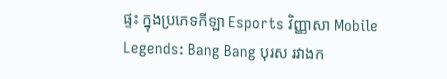ផ្ទះ ក្នុងប្រភេទកីឡា Esports វិញ្ញាសា Mobile Legends: Bang Bang បុរស រវាងក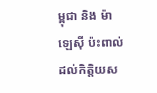ម្ពុជា និង ម៉ាឡេស៊ី ប៉ះពាល់ដល់កិត្តិយស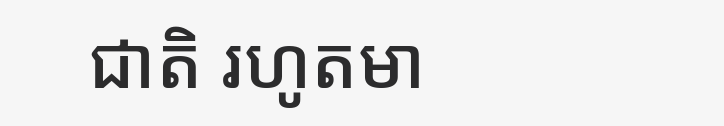ជាតិ រហូតមា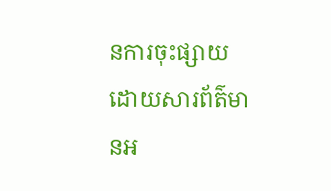នការចុះផ្សាយដោយសារព័ត៌មានអ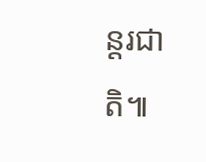ន្តរជាតិ៕